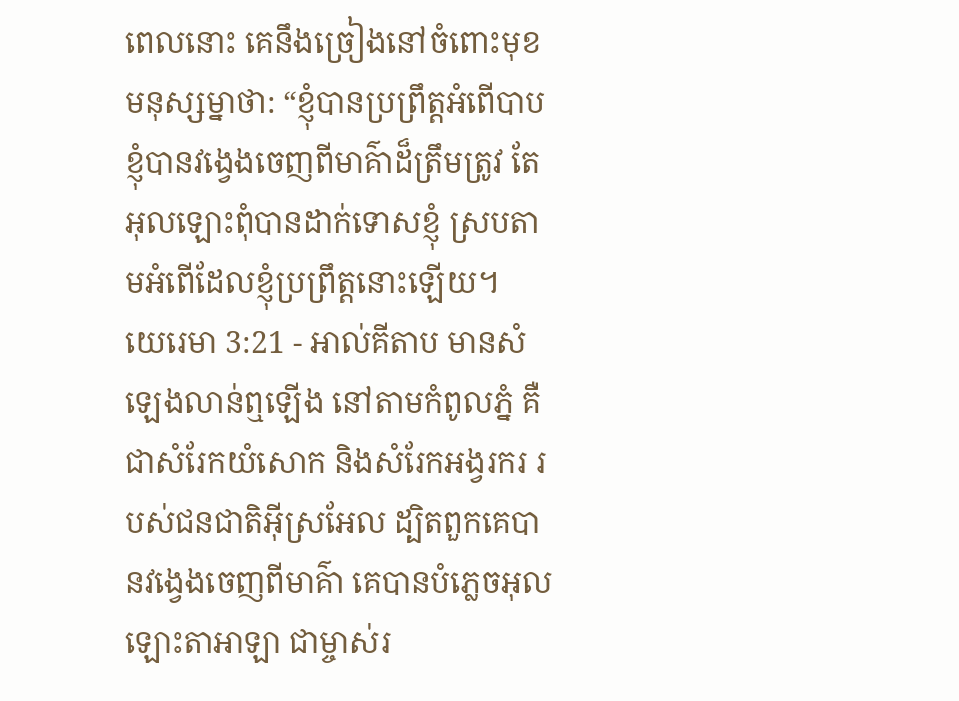ពេលនោះ គេនឹងច្រៀងនៅចំពោះមុខមនុស្សម្នាថា: “ខ្ញុំបានប្រព្រឹត្តអំពើបាប ខ្ញុំបានវង្វេងចេញពីមាគ៌ាដ៏ត្រឹមត្រូវ តែអុលឡោះពុំបានដាក់ទោសខ្ញុំ ស្របតាមអំពើដែលខ្ញុំប្រព្រឹត្តនោះឡើយ។
យេរេមា 3:21 - អាល់គីតាប មានសំឡេងលាន់ឮឡើង នៅតាមកំពូលភ្នំ គឺជាសំរែកយំសោក និងសំរែកអង្វរករ របស់ជនជាតិអ៊ីស្រអែល ដ្បិតពួកគេបានវង្វេងចេញពីមាគ៌ា គេបានបំភ្លេចអុលឡោះតាអាឡា ជាម្ចាស់រ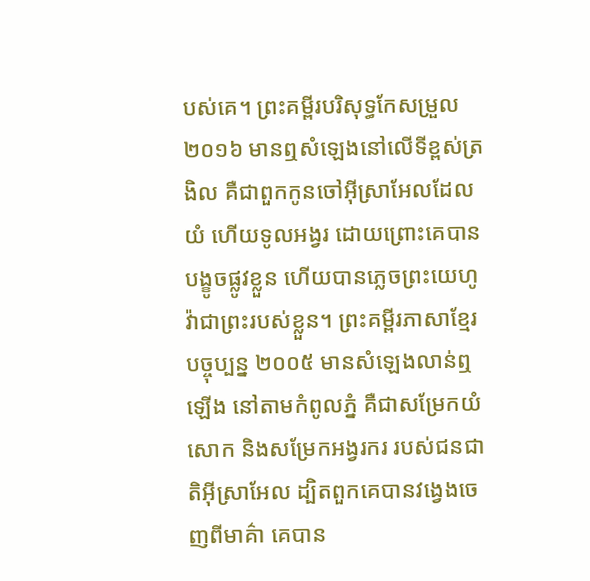បស់គេ។ ព្រះគម្ពីរបរិសុទ្ធកែសម្រួល ២០១៦ មានឮសំឡេងនៅលើទីខ្ពស់ត្រងិល គឺជាពួកកូនចៅអ៊ីស្រាអែលដែលយំ ហើយទូលអង្វរ ដោយព្រោះគេបានបង្ខូចផ្លូវខ្លួន ហើយបានភ្លេចព្រះយេហូវ៉ាជាព្រះរបស់ខ្លួន។ ព្រះគម្ពីរភាសាខ្មែរបច្ចុប្បន្ន ២០០៥ មានសំឡេងលាន់ឮឡើង នៅតាមកំពូលភ្នំ គឺជាសម្រែកយំសោក និងសម្រែកអង្វរករ របស់ជនជាតិអ៊ីស្រាអែល ដ្បិតពួកគេបានវង្វេងចេញពីមាគ៌ា គេបាន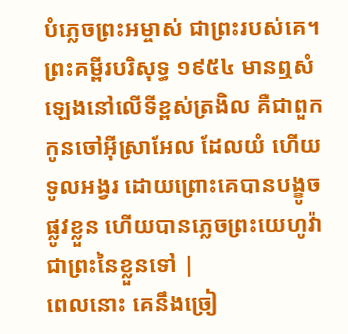បំភ្លេចព្រះអម្ចាស់ ជាព្រះរបស់គេ។ ព្រះគម្ពីរបរិសុទ្ធ ១៩៥៤ មានឮសំឡេងនៅលើទីខ្ពស់ត្រងិល គឺជាពួកកូនចៅអ៊ីស្រាអែល ដែលយំ ហើយទូលអង្វរ ដោយព្រោះគេបានបង្ខូចផ្លូវខ្លួន ហើយបានភ្លេចព្រះយេហូវ៉ា ជាព្រះនៃខ្លួនទៅ |
ពេលនោះ គេនឹងច្រៀ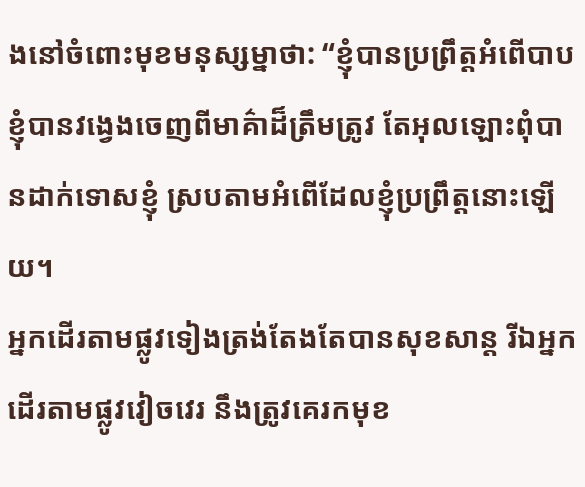ងនៅចំពោះមុខមនុស្សម្នាថា: “ខ្ញុំបានប្រព្រឹត្តអំពើបាប ខ្ញុំបានវង្វេងចេញពីមាគ៌ាដ៏ត្រឹមត្រូវ តែអុលឡោះពុំបានដាក់ទោសខ្ញុំ ស្របតាមអំពើដែលខ្ញុំប្រព្រឹត្តនោះឡើយ។
អ្នកដើរតាមផ្លូវទៀងត្រង់តែងតែបានសុខសាន្ត រីឯអ្នកដើរតាមផ្លូវវៀចវេរ នឹងត្រូវគេរកមុខ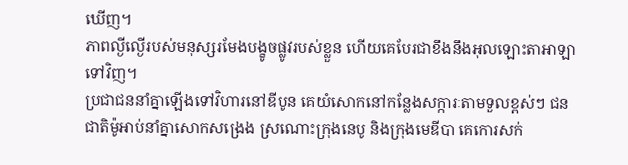ឃើញ។
ភាពល្ងីល្ងើរបស់មនុស្សរមែងបង្ខូចផ្លូវរបស់ខ្លួន ហើយគេបែរជាខឹងនឹងអុលឡោះតាអាឡាទៅវិញ។
ប្រជាជននាំគ្នាឡើងទៅវិហារនៅឌីបូន គេយំសោកនៅកន្លែងសក្ការៈតាមទួលខ្ពស់ៗ ជនជាតិម៉ូអាប់នាំគ្នាសោកសង្រេង ស្រណោះក្រុងនេបូ និងក្រុងមេឌីបា គេកោរសក់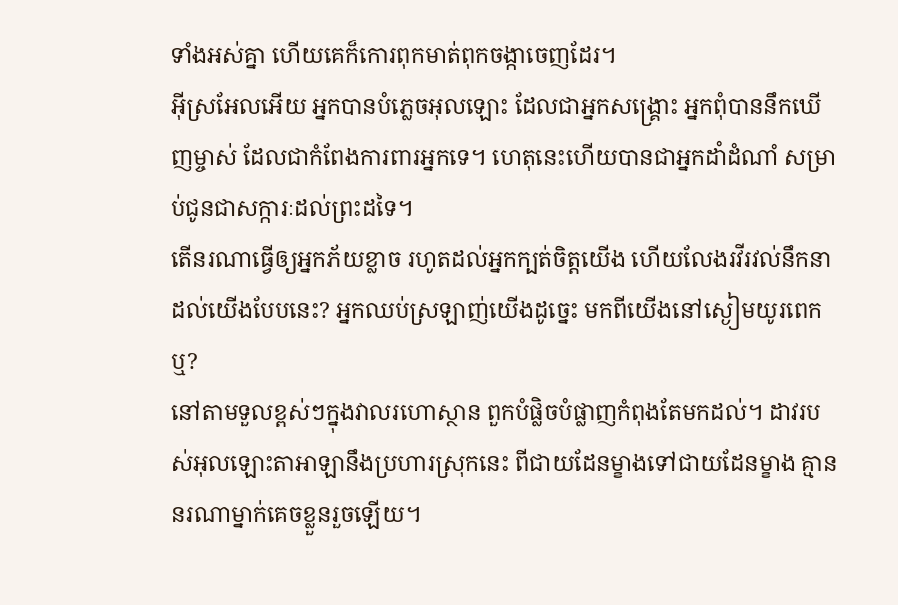ទាំងអស់គ្នា ហើយគេក៏កោរពុកមាត់ពុកចង្កាចេញដែរ។
អ៊ីស្រអែលអើយ អ្នកបានបំភ្លេចអុលឡោះ ដែលជាអ្នកសង្គ្រោះ អ្នកពុំបាននឹកឃើញម្ចាស់ ដែលជាកំពែងការពារអ្នកទេ។ ហេតុនេះហើយបានជាអ្នកដាំដំណាំ សម្រាប់ជូនជាសក្ការៈដល់ព្រះដទៃ។
តើនរណាធ្វើឲ្យអ្នកភ័យខ្លាច រហូតដល់អ្នកក្បត់ចិត្តយើង ហើយលែងរវីរវល់នឹកនាដល់យើងបែបនេះ? អ្នកឈប់ស្រឡាញ់យើងដូច្នេះ មកពីយើងនៅស្ងៀមយូរពេកឬ?
នៅតាមទួលខ្ពស់ៗក្នុងវាលរហោស្ថាន ពួកបំផ្លិចបំផ្លាញកំពុងតែមកដល់។ ដាវរបស់អុលឡោះតាអាឡានឹងប្រហារស្រុកនេះ ពីជាយដែនម្ខាងទៅជាយដែនម្ខាង គ្មាននរណាម្នាក់គេចខ្លួនរួចឡើយ។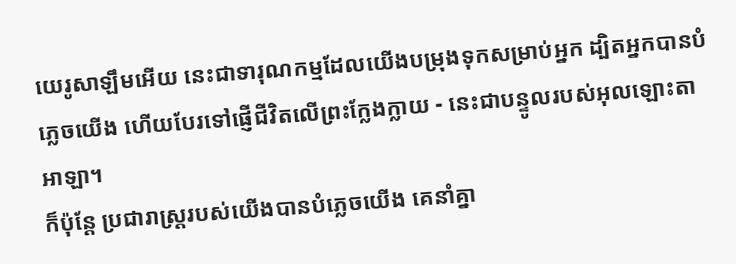យេរូសាឡឹមអើយ នេះជាទារុណកម្មដែលយើងបម្រុងទុកសម្រាប់អ្នក ដ្បិតអ្នកបានបំភ្លេចយើង ហើយបែរទៅផ្ញើជីវិតលើព្រះក្លែងក្លាយ - នេះជាបន្ទូលរបស់អុលឡោះតាអាឡា។
ក៏ប៉ុន្តែ ប្រជារាស្ត្ររបស់យើងបានបំភ្លេចយើង គេនាំគ្នា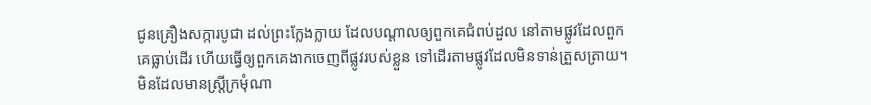ជូនគ្រឿងសក្ការបូជា ដល់ព្រះក្លែងក្លាយ ដែលបណ្ដាលឲ្យពួកគេជំពប់ដួល នៅតាមផ្លូវដែលពួកគេធ្លាប់ដើរ ហើយធ្វើឲ្យពួកគេងាកចេញពីផ្លូវរបស់ខ្លួន ទៅដើរតាមផ្លូវដែលមិនទាន់ត្រួសត្រាយ។
មិនដែលមានស្ត្រីក្រមុំណា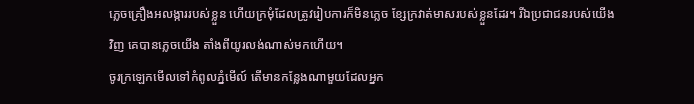ភ្លេចគ្រឿងអលង្ការរបស់ខ្លួន ហើយក្រមុំដែលត្រូវរៀបការក៏មិនភ្លេច ខ្សែក្រវាត់មាសរបស់ខ្លួនដែរ។ រីឯប្រជាជនរបស់យើងវិញ គេបានភ្លេចយើង តាំងពីយូរលង់ណាស់មកហើយ។
ចូរក្រឡេកមើលទៅកំពូលភ្នំមើល៍ តើមានកន្លែងណាមួយដែលអ្នក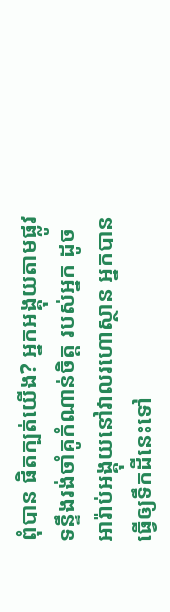ពុំបាន ផិតក្បត់យើង? អ្នកអង្គុយតាមផ្លូវ ទន្ទឹងរង់ចាំគូកំណាន់ចិត្ត របស់អ្នក ដូចអារ៉ាប់អង្គុយនៅវាលរហោស្ថាន អ្នកបានធ្វើឲ្យទឹកដីនេះទៅ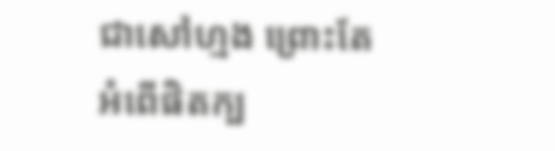ជាសៅហ្មង ព្រោះតែអំពើផិតក្ប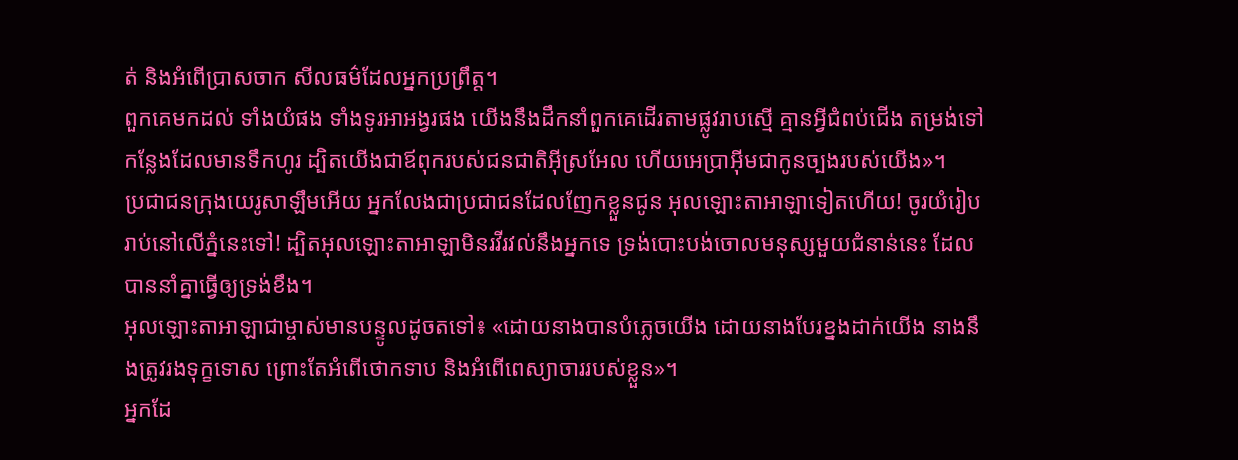ត់ និងអំពើប្រាសចាក សីលធម៌ដែលអ្នកប្រព្រឹត្ត។
ពួកគេមកដល់ ទាំងយំផង ទាំងទូរអាអង្វរផង យើងនឹងដឹកនាំពួកគេដើរតាមផ្លូវរាបស្មើ គ្មានអ្វីជំពប់ជើង តម្រង់ទៅកន្លែងដែលមានទឹកហូរ ដ្បិតយើងជាឪពុករបស់ជនជាតិអ៊ីស្រអែល ហើយអេប្រាអ៊ីមជាកូនច្បងរបស់យើង»។
ប្រជាជនក្រុងយេរូសាឡឹមអើយ អ្នកលែងជាប្រជាជនដែលញែកខ្លួនជូន អុលឡោះតាអាឡាទៀតហើយ! ចូរយំរៀបរាប់នៅលើភ្នំនេះទៅ! ដ្បិតអុលឡោះតាអាឡាមិនរវីរវល់នឹងអ្នកទេ ទ្រង់បោះបង់ចោលមនុស្សមួយជំនាន់នេះ ដែលបាននាំគ្នាធ្វើឲ្យទ្រង់ខឹង។
អុលឡោះតាអាឡាជាម្ចាស់មានបន្ទូលដូចតទៅ៖ «ដោយនាងបានបំភ្លេចយើង ដោយនាងបែរខ្នងដាក់យើង នាងនឹងត្រូវរងទុក្ខទោស ព្រោះតែអំពើថោកទាប និងអំពើពេស្យាចាររបស់ខ្លួន»។
អ្នកដែ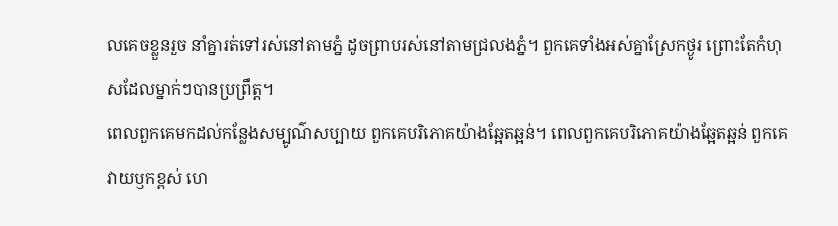លគេចខ្លួនរួច នាំគ្នារត់ទៅរស់នៅតាមភ្នំ ដូចព្រាបរស់នៅតាមជ្រលងភ្នំ។ ពួកគេទាំងអស់គ្នាស្រែកថ្ងូរ ព្រោះតែកំហុសដែលម្នាក់ៗបានប្រព្រឹត្ត។
ពេលពួកគេមកដល់កន្លែងសម្បូណ៌សប្បាយ ពួកគេបរិភោគយ៉ាងឆ្អែតឆ្អន់។ ពេលពួកគេបរិភោគយ៉ាងឆ្អែតឆ្អន់ ពួកគេវាយឫកខ្ពស់ ហេ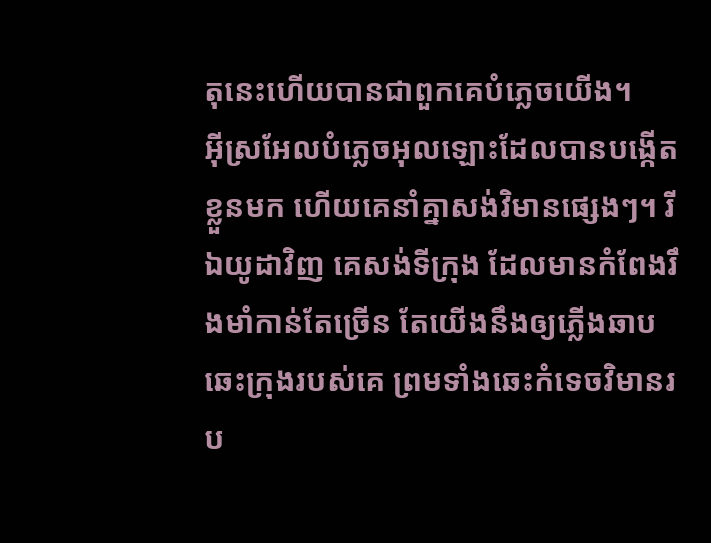តុនេះហើយបានជាពួកគេបំភ្លេចយើង។
អ៊ីស្រអែលបំភ្លេចអុលឡោះដែលបានបង្កើតខ្លួនមក ហើយគេនាំគ្នាសង់វិមានផ្សេងៗ។ រីឯយូដាវិញ គេសង់ទីក្រុង ដែលមានកំពែងរឹងមាំកាន់តែច្រើន តែយើងនឹងឲ្យភ្លើងឆាបឆេះក្រុងរបស់គេ ព្រមទាំងឆេះកំទេចវិមានរប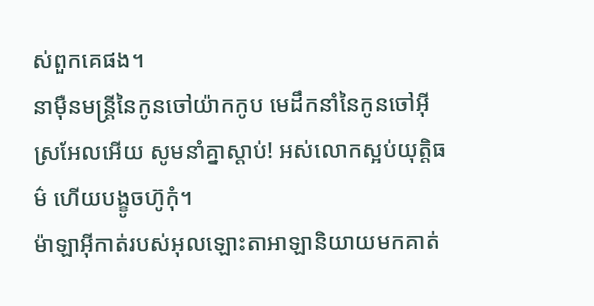ស់ពួកគេផង។
នាម៉ឺនមន្ត្រីនៃកូនចៅយ៉ាកកូប មេដឹកនាំនៃកូនចៅអ៊ីស្រអែលអើយ សូមនាំគ្នាស្ដាប់! អស់លោកស្អប់យុត្តិធម៌ ហើយបង្ខូចហ៊ូកុំ។
ម៉ាឡាអ៊ីកាត់របស់អុលឡោះតាអាឡានិយាយមកគាត់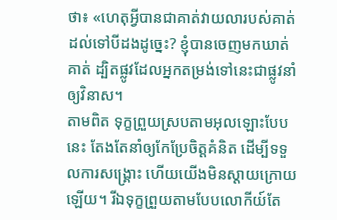ថា៖ «ហេតុអ្វីបានជាគាត់វាយលារបស់គាត់ដល់ទៅបីដងដូច្នេះ? ខ្ញុំបានចេញមកឃាត់គាត់ ដ្បិតផ្លូវដែលអ្នកតម្រង់ទៅនេះជាផ្លូវនាំឲ្យវិនាស។
តាមពិត ទុក្ខព្រួយស្របតាមអុលឡោះបែបនេះ តែងតែនាំឲ្យកែប្រែចិត្ដគំនិត ដើម្បីទទួលការសង្គ្រោះ ហើយយើងមិនស្ដាយក្រោយឡើយ។ រីឯទុក្ខព្រួយតាមបែបលោកីយ៍តែ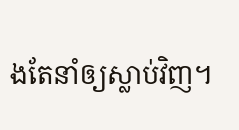ងតែនាំឲ្យស្លាប់វិញ។